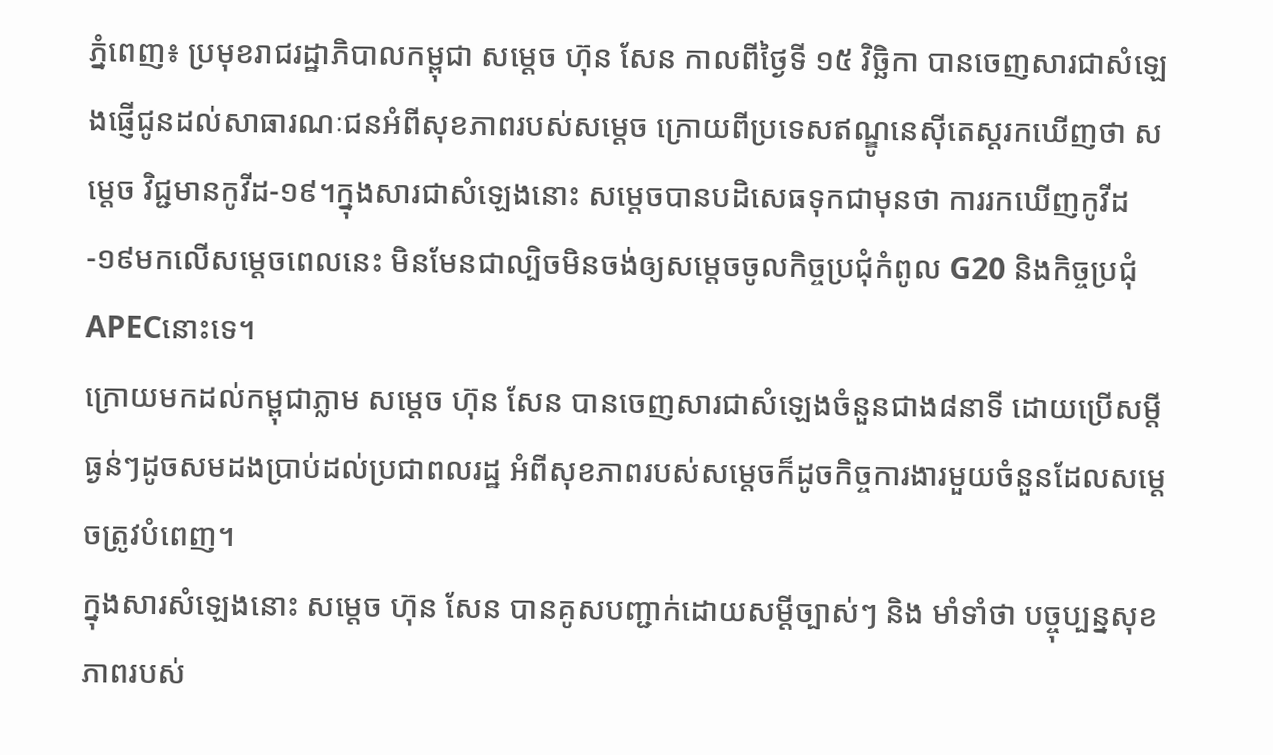ភ្នំពេញ៖ ប្រមុខរាជរដ្ឋាភិបាលកម្ពុជា សម្តេច ហ៊ុន សែន កាលពីថ្ងៃទី ១៥ វិច្ឆិកា បានចេញសារជាសំឡេងផ្ញើជូនដល់សាធារណៈជនអំពីសុខភាពរបស់សម្តេច ក្រោយពីប្រទេសឥណ្ឌូនេស៊ីតេស្តរកឃើញថា សម្តេច វិជ្ជមានកូវីដ-១៩។ក្នុងសារជាសំឡេងនោះ សម្តេចបានបដិសេធទុកជាមុនថា ការរកឃើញកូវីដ-១៩មកលើសម្តេចពេលនេះ មិនមែនជាល្បិចមិនចង់ឲ្យសម្តេចចូលកិច្ចប្រជុំកំពូល G20 និងកិច្ចប្រជុំ APECនោះទេ។
ក្រោយមកដល់កម្ពុជាភ្លាម សម្តេច ហ៊ុន សែន បានចេញសារជាសំឡេងចំនួនជាង៨នាទី ដោយប្រើសម្តីធ្ងន់ៗដូចសមដងប្រាប់ដល់ប្រជាពលរដ្ឋ អំពីសុខភាពរបស់សម្តេចក៏ដូចកិច្ចការងារមួយចំនួនដែលសម្តេចត្រូវបំពេញ។
ក្នុងសារសំឡេងនោះ សម្តេច ហ៊ុន សែន បានគូសបញ្ជាក់ដោយសម្តីច្បាស់ៗ និង មាំទាំថា បច្ចុប្បន្នសុខភាពរបស់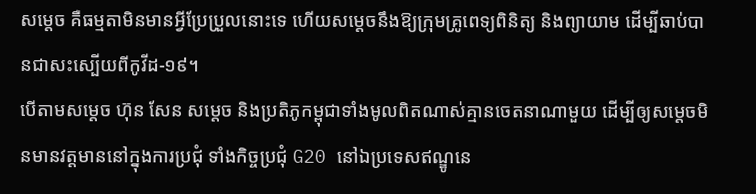សម្តេច គឺធម្មតាមិនមានអ្វីប្រែប្រួលនោះទេ ហើយសម្តេចនឹងឱ្យក្រុមគ្រូពេទ្យពិនិត្យ និងព្យាយាម ដើម្បីឆាប់បានជាសះស្បើយពីកូវីដ-១៩។
បើតាមសម្តេច ហ៊ុន សែន សម្តេច និងប្រតិភូកម្ពុជាទាំងមូលពិតណាស់គ្មានចេតនាណាមួយ ដើម្បីឲ្យសម្តេចមិនមានវត្តមាននៅក្នុងការប្រជុំ ទាំងកិច្ចប្រជុំ G20 នៅឯប្រទេសឥណ្ឌូនេ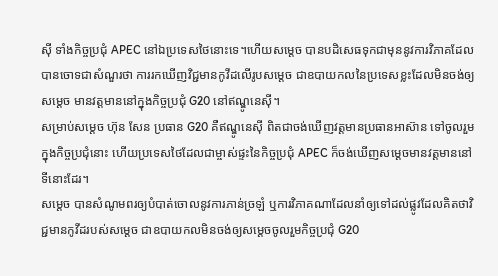ស៊ី ទាំងកិច្ចប្រជុំ APEC នៅឯប្រទេសថៃនោះទេ។ហើយសម្តេច បានបដិសេធទុកជាមុននូវការវិភាគដែលបានចោទជាសំណួរថា ការរកឃើញវិជ្ជមានកូវីដលើរូបសម្តេច ជាឧបាយកលនៃប្រទេសខ្លះដែលមិនចង់ឲ្យសម្តេច មានវត្តមាននៅក្នុងកិច្ចប្រជុំ G20 នៅឥណ្ឌូនេស៊ី។
សម្រាប់សម្តេច ហ៊ុន សែន ប្រធាន G20 គឺឥណ្ឌូនេស៊ី ពិតជាចង់ឃើញវត្តមានប្រធានអាស៊ាន ទៅចូលរួមក្នុងកិច្ចប្រជុំនោះ ហើយប្រទេសថៃដែលជាម្ចាស់ផ្ទះនៃកិច្ចប្រជុំ APEC ក៏ចង់ឃើញសម្តេចមានវត្តមាននៅទីនោះដែរ។
សម្តេច បានសំណូមពរឲ្យបំបាត់ចោលនូវការភាន់ច្រឡំ ឬការវិភាគណាដែលនាំឲ្យទៅដល់ផ្លូវដែលគិតថាវិជ្ជមានកូវីដរបស់សម្តេច ជាឧបាយកលមិនចង់ឲ្យសម្តេចចូលរួមកិច្ចប្រជុំ G20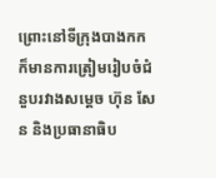ព្រោះនៅទីក្រុងបាងកកក៏មានការត្រៀមរៀបចំជំនួបរវាងសម្តេច ហ៊ុន សែន និងប្រធានាធិប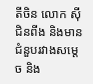តីចិន លោក ស៊ី ជិនពីង និងមានជំនួបរវាងសម្តេច និង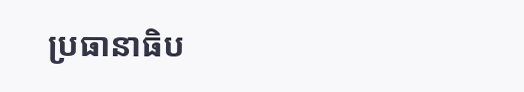ប្រធានាធិប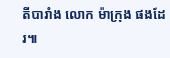តីបារាំង លោក ម៉ាក្រុង ផងដែរ៕